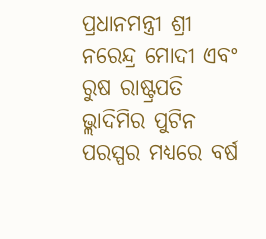ପ୍ରଧାନମନ୍ତ୍ରୀ ଶ୍ରୀ ନରେନ୍ଦ୍ର ମୋଦୀ ଏବଂ ରୁଷ ରାଷ୍ଟ୍ରପତି ଭ୍ଲାଦିମିର ପୁଟିନ ପରସ୍ପର ମଧ୍ୟରେ ବର୍ଷ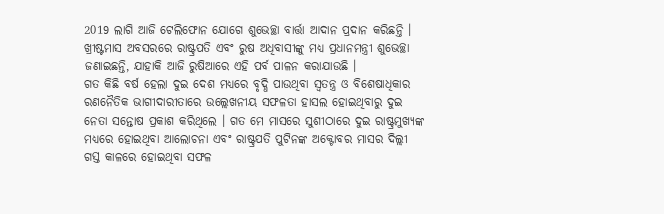2019 ଲାଗି ଆଜି ଟେଲିଫୋନ ଯୋଗେ ଶୁଭେଚ୍ଛା ବାର୍ତ୍ତା ଆଦାନ ପ୍ରଦାନ କରିଛନ୍ତି । ଖ୍ରୀଷ୍ଟମାସ ଅବସରରେ ରାଷ୍ଟ୍ରପତି ଏବଂ ରୁଷ ଅଧିବାସୀଙ୍କୁ ମଧ୍ୟ ପ୍ରଧାନମନ୍ତ୍ରୀ ଶୁଭେଚ୍ଛା ଜଣାଇଛନ୍ତି, ଯାହାକି ଆଜି ରୁଷିଆରେ ଏହି ପର୍ବ ପାଳନ କରାଯାଉଛି ।
ଗତ କିଛି ବର୍ଷ ହେଲା ଦୁଇ ଦେଶ ମଧ୍ୟରେ ବୃଦ୍ଧି ପାଉଥିବା ସ୍ଵତନ୍ତ୍ର ଓ ବିଶେଷାଧିକାର ରଣନୈତିକ ଭାଗୀଦାରୀତାରେ ଉଲ୍ଲେଖନୀୟ ସଫଳତା ହାସଲ ହୋଇଥିବାରୁ ଦୁଇ ନେତା ସନ୍ତୋଷ ପ୍ରକାଶ କରିଥିଲେ । ଗତ ମେ ମାସରେ ସୁଶୀଠାରେ ଦୁଇ ରାଷ୍ଟ୍ରମୁଖ୍ୟଙ୍କ ମଧ୍ୟରେ ହୋଇଥିବା ଆଲୋଚନା ଏବଂ ରାଷ୍ଟ୍ରପତି ପୁଟିନଙ୍କ ଅକ୍ଟୋବର ମାସର ଦିଲ୍ଲୀ ଗସ୍ତ କାଳରେ ହୋଇଥିବା ସଫଳ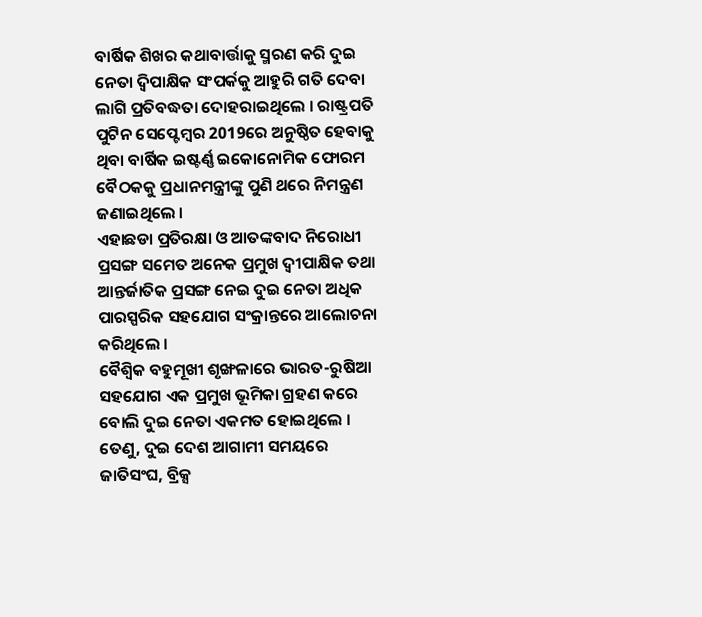ବାର୍ଷିକ ଶିଖର କଥାବାର୍ତ୍ତାକୁ ସ୍ମରଣ କରି ଦୁଇ ନେତା ଦ୍ଵିପାକ୍ଷିକ ସଂପର୍କକୁ ଆହୁରି ଗତି ଦେବା ଲାଗି ପ୍ରତିବଦ୍ଧତା ଦୋହରାଇଥିଲେ । ରାଷ୍ଟ୍ରପତି ପୁଟିନ ସେପ୍ଟେମ୍ବର 2019ରେ ଅନୁଷ୍ଠିତ ହେବାକୁ ଥିବା ବାର୍ଷିକ ଇଷ୍ଟର୍ଣ୍ଣ ଇକୋନୋମିକ ଫୋରମ ବୈଠକକୁ ପ୍ରଧାନମନ୍ତ୍ରୀଙ୍କୁ ପୁଣି ଥରେ ନିମନ୍ତ୍ରଣ ଜଣାଇଥିଲେ ।
ଏହାଛଡା ପ୍ରତିରକ୍ଷା ଓ ଆତଙ୍କବାଦ ନିରୋଧୀ ପ୍ରସଙ୍ଗ ସମେତ ଅନେକ ପ୍ରମୁଖ ଦ୍ଵୀପାକ୍ଷିକ ତଥା ଆନ୍ତର୍ଜାତିକ ପ୍ରସଙ୍ଗ ନେଇ ଦୁଇ ନେତା ଅଧିକ ପାରସ୍ପରିକ ସହଯୋଗ ସଂକ୍ରାନ୍ତରେ ଆଲୋଚନା କରିଥିଲେ ।
ବୈଶ୍ଵିକ ବହୁମୂଖୀ ଶୃଙ୍ଖଳାରେ ଭାରତ-ରୁଷିଆ ସହଯୋଗ ଏକ ପ୍ରମୁଖ ଭୂମିକା ଗ୍ରହଣ କରେ ବୋଲି ଦୁଇ ନେତା ଏକମତ ହୋଇଥିଲେ । ତେଣୁ, ଦୁଇ ଦେଶ ଆଗାମୀ ସମୟରେ ଜାତିସଂଘ, ବ୍ରିକ୍ସ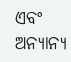ଏବଂ ଅନ୍ୟାନ୍ୟ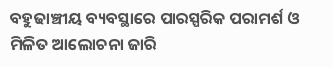ବହୁଢାଞ୍ଚୀୟ ବ୍ୟବସ୍ଥାରେ ପାରସ୍ପରିକ ପରାମର୍ଶ ଓ ମିଳିତ ଆଲୋଚନା ଜାରି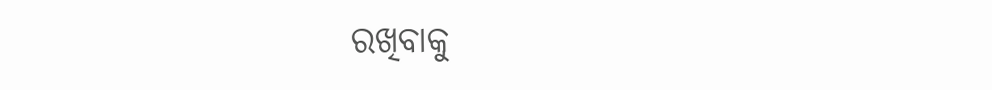ରଖିବାକୁ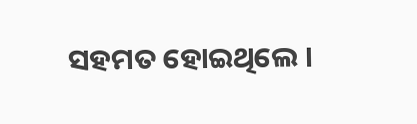ସହମତ ହୋଇଥିଲେ ।